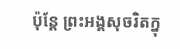ប៉ុន្តែ ព្រះអង្គសុចរិតក្នុ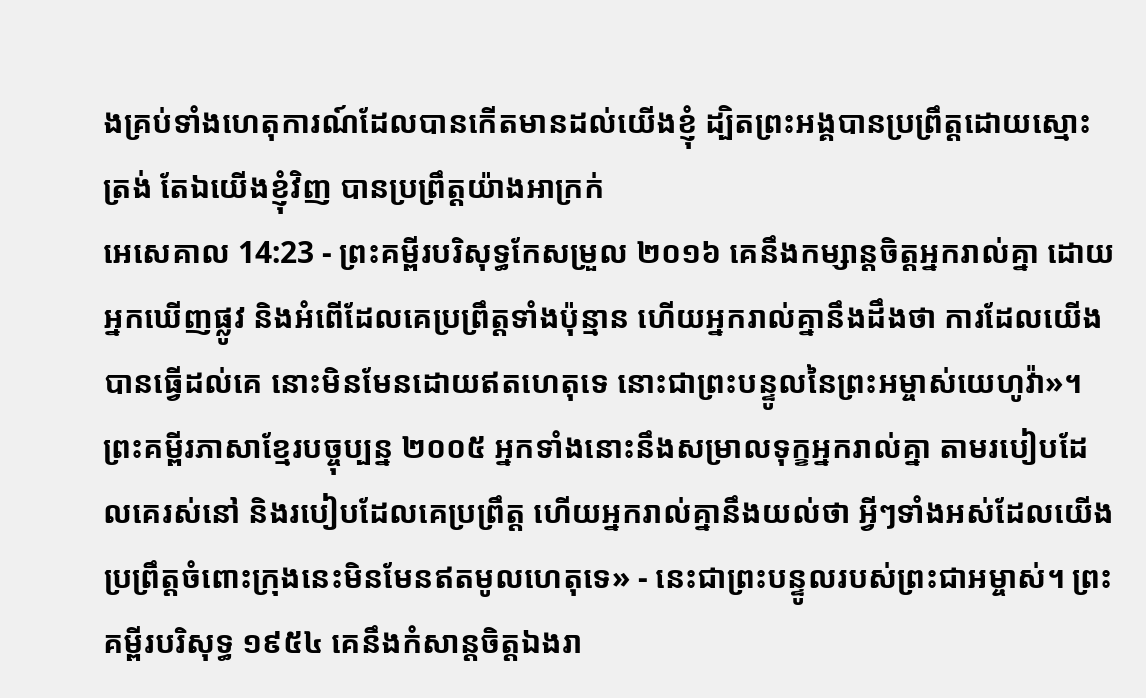ងគ្រប់ទាំងហេតុការណ៍ដែលបានកើតមានដល់យើងខ្ញុំ ដ្បិតព្រះអង្គបានប្រព្រឹត្តដោយស្មោះត្រង់ តែឯយើងខ្ញុំវិញ បានប្រព្រឹត្តយ៉ាងអាក្រក់
អេសេគាល 14:23 - ព្រះគម្ពីរបរិសុទ្ធកែសម្រួល ២០១៦ គេនឹងកម្សាន្តចិត្តអ្នករាល់គ្នា ដោយអ្នកឃើញផ្លូវ និងអំពើដែលគេប្រព្រឹត្តទាំងប៉ុន្មាន ហើយអ្នករាល់គ្នានឹងដឹងថា ការដែលយើងបានធ្វើដល់គេ នោះមិនមែនដោយឥតហេតុទេ នោះជាព្រះបន្ទូលនៃព្រះអម្ចាស់យេហូវ៉ា»។ ព្រះគម្ពីរភាសាខ្មែរបច្ចុប្បន្ន ២០០៥ អ្នកទាំងនោះនឹងសម្រាលទុក្ខអ្នករាល់គ្នា តាមរបៀបដែលគេរស់នៅ និងរបៀបដែលគេប្រព្រឹត្ត ហើយអ្នករាល់គ្នានឹងយល់ថា អ្វីៗទាំងអស់ដែលយើងប្រព្រឹត្តចំពោះក្រុងនេះមិនមែនឥតមូលហេតុទេ» - នេះជាព្រះបន្ទូលរបស់ព្រះជាអម្ចាស់។ ព្រះគម្ពីរបរិសុទ្ធ ១៩៥៤ គេនឹងកំសាន្តចិត្តឯងរា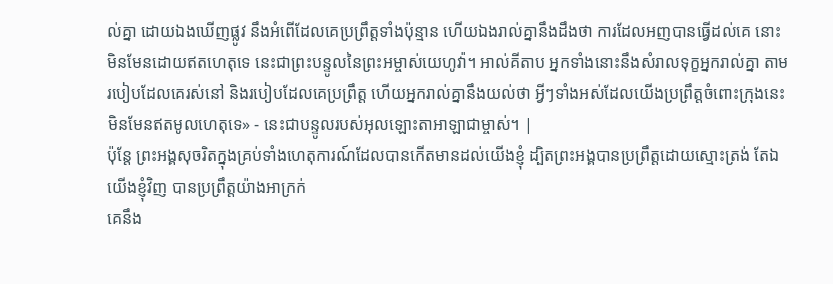ល់គ្នា ដោយឯងឃើញផ្លូវ នឹងអំពើដែលគេប្រព្រឹត្តទាំងប៉ុន្មាន ហើយឯងរាល់គ្នានឹងដឹងថា ការដែលអញបានធ្វើដល់គេ នោះមិនមែនដោយឥតហេតុទេ នេះជាព្រះបន្ទូលនៃព្រះអម្ចាស់យេហូវ៉ា។ អាល់គីតាប អ្នកទាំងនោះនឹងសំរាលទុក្ខអ្នករាល់គ្នា តាមរបៀបដែលគេរស់នៅ និងរបៀបដែលគេប្រព្រឹត្ត ហើយអ្នករាល់គ្នានឹងយល់ថា អ្វីៗទាំងអស់ដែលយើងប្រព្រឹត្តចំពោះក្រុងនេះមិនមែនឥតមូលហេតុទេ» - នេះជាបន្ទូលរបស់អុលឡោះតាអាឡាជាម្ចាស់។ |
ប៉ុន្តែ ព្រះអង្គសុចរិតក្នុងគ្រប់ទាំងហេតុការណ៍ដែលបានកើតមានដល់យើងខ្ញុំ ដ្បិតព្រះអង្គបានប្រព្រឹត្តដោយស្មោះត្រង់ តែឯយើងខ្ញុំវិញ បានប្រព្រឹត្តយ៉ាងអាក្រក់
គេនឹង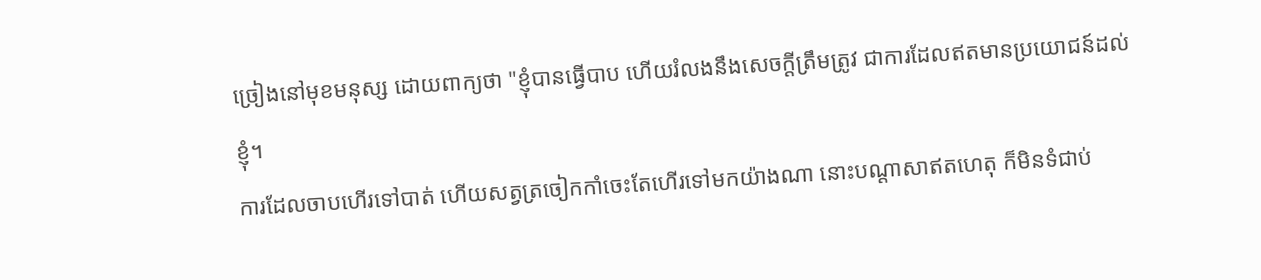ច្រៀងនៅមុខមនុស្ស ដោយពាក្យថា "ខ្ញុំបានធ្វើបាប ហើយរំលងនឹងសេចក្ដីត្រឹមត្រូវ ជាការដែលឥតមានប្រយោជន៍ដល់ខ្ញុំ។
ការដែលចាបហើរទៅបាត់ ហើយសត្វត្រចៀកកាំចេះតែហើរទៅមកយ៉ាងណា នោះបណ្ដាសាឥតហេតុ ក៏មិនទំជាប់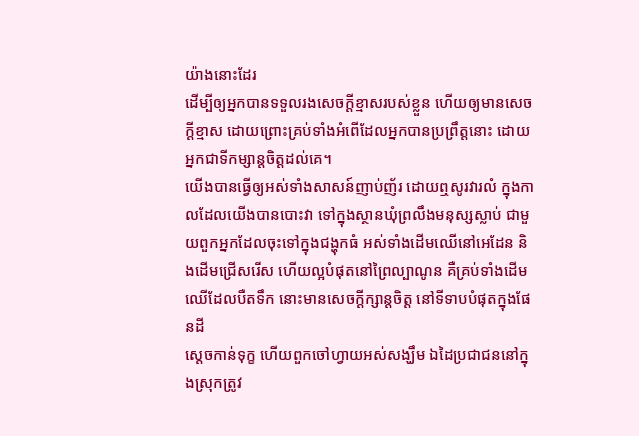យ៉ាងនោះដែរ
ដើម្បីឲ្យអ្នកបានទទួលរងសេចក្ដីខ្មាសរបស់ខ្លួន ហើយឲ្យមានសេចក្ដីខ្មាស ដោយព្រោះគ្រប់ទាំងអំពើដែលអ្នកបានប្រព្រឹត្តនោះ ដោយអ្នកជាទីកម្សាន្តចិត្តដល់គេ។
យើងបានធ្វើឲ្យអស់ទាំងសាសន៍ញាប់ញ័រ ដោយឮសូរវារលំ ក្នុងកាលដែលយើងបានបោះវា ទៅក្នុងស្ថានឃុំព្រលឹងមនុស្សស្លាប់ ជាមួយពួកអ្នកដែលចុះទៅក្នុងជង្ហុកធំ អស់ទាំងដើមឈើនៅអេដែន និងដើមជ្រើសរើស ហើយល្អបំផុតនៅព្រៃល្បាណូន គឺគ្រប់ទាំងដើមឈើដែលបឺតទឹក នោះមានសេចក្ដីក្សាន្តចិត្ត នៅទីទាបបំផុតក្នុងផែនដី
ស្តេចកាន់ទុក្ខ ហើយពួកចៅហ្វាយអស់សង្ឃឹម ឯដៃប្រជាជននៅក្នុងស្រុកត្រូវ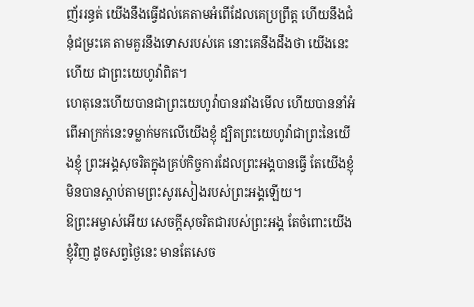ញ័ររន្ធត់ យើងនឹងធ្វើដល់គេតាមអំពើដែលគេប្រព្រឹត្ត ហើយនឹងជំនុំជម្រះគេ តាមគួរនឹងទោសរបស់គេ នោះគេនឹងដឹងថា យើងនេះហើយ ជាព្រះយេហូវ៉ាពិត។
ហេតុនេះហើយបានជាព្រះយេហូវ៉ាបានរវាំងមើល ហើយបាននាំអំពើអាក្រក់នេះទម្លាក់មកលើយើងខ្ញុំ ដ្បិតព្រះយេហូវ៉ាជាព្រះនៃយើងខ្ញុំ ព្រះអង្គសុចរិតក្នុងគ្រប់កិច្ចការដែលព្រះអង្គបានធ្វើ តែយើងខ្ញុំមិនបានស្តាប់តាមព្រះសូរសៀងរបស់ព្រះអង្គឡើយ។
ឱព្រះអម្ចាស់អើយ សេចក្ដីសុចរិតជារបស់ព្រះអង្គ តែចំពោះយើងខ្ញុំវិញ ដូចសព្វថ្ងៃនេះ មានតែសេច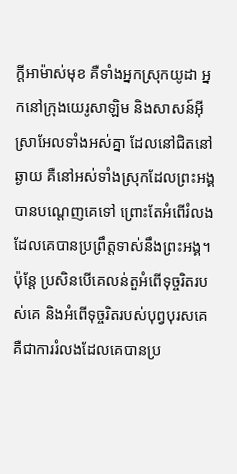ក្ដីអាម៉ាស់មុខ គឺទាំងអ្នកស្រុកយូដា អ្នកនៅក្រុងយេរូសាឡិម និងសាសន៍អ៊ីស្រាអែលទាំងអស់គ្នា ដែលនៅជិតនៅឆ្ងាយ គឺនៅអស់ទាំងស្រុកដែលព្រះអង្គបានបណ្តេញគេទៅ ព្រោះតែអំពើរំលង ដែលគេបានប្រព្រឹត្តទាស់នឹងព្រះអង្គ។
ប៉ុន្តែ ប្រសិនបើគេលន់តួអំពើទុច្ចរិតរបស់គេ និងអំពើទុច្ចរិតរបស់បុព្វបុរសគេ គឺជាការរំលងដែលគេបានប្រ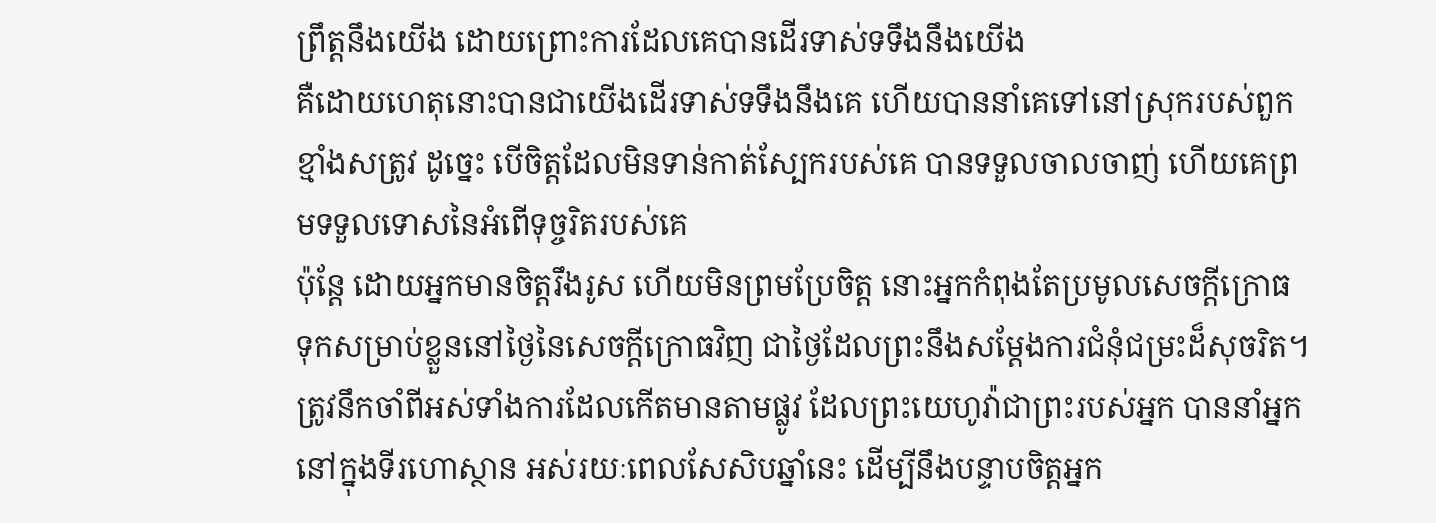ព្រឹត្តនឹងយើង ដោយព្រោះការដែលគេបានដើរទាស់ទទឹងនឹងយើង
គឺដោយហេតុនោះបានជាយើងដើរទាស់ទទឹងនឹងគេ ហើយបាននាំគេទៅនៅស្រុករបស់ពួកខ្មាំងសត្រូវ ដូច្នេះ បើចិត្តដែលមិនទាន់កាត់ស្បែករបស់គេ បានទទួលចាលចាញ់ ហើយគេព្រមទទួលទោសនៃអំពើទុច្ចរិតរបស់គេ
ប៉ុន្ដែ ដោយអ្នកមានចិត្តរឹងរូស ហើយមិនព្រមប្រែចិត្ត នោះអ្នកកំពុងតែប្រមូលសេចក្តីក្រោធ ទុកសម្រាប់ខ្លួននៅថ្ងៃនៃសេចក្តីក្រោធវិញ ជាថ្ងៃដែលព្រះនឹងសម្ដែងការជំនុំជម្រះដ៏សុចរិត។
ត្រូវនឹកចាំពីអស់ទាំងការដែលកើតមានតាមផ្លូវ ដែលព្រះយេហូវ៉ាជាព្រះរបស់អ្នក បាននាំអ្នកនៅក្នុងទីរហោស្ថាន អស់រយៈពេលសែសិបឆ្នាំនេះ ដើម្បីនឹងបន្ទាបចិត្តអ្នក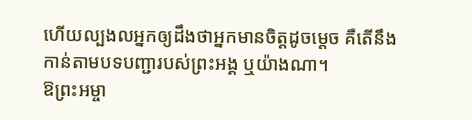ហើយល្បងលអ្នកឲ្យដឹងថាអ្នកមានចិត្តដូចម្ដេច គឺតើនឹងកាន់តាមបទបញ្ជារបស់ព្រះអង្គ ឬយ៉ាងណា។
ឱព្រះអម្ចា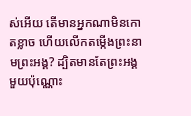ស់អើយ តើមានអ្នកណាមិនកោតខ្លាច ហើយលើកតម្កើងព្រះនាមព្រះអង្គ? ដ្បិតមានតែព្រះអង្គមួយប៉ុណ្ណោះ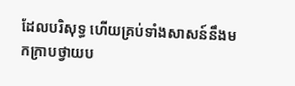ដែលបរិសុទ្ធ ហើយគ្រប់ទាំងសាសន៍នឹងមកក្រាបថ្វាយប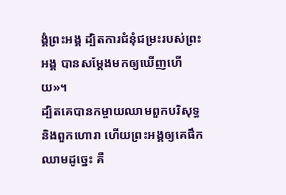ង្គំព្រះអង្គ ដ្បិតការជំនុំជម្រះរបស់ព្រះអង្គ បានសម្តែងមកឲ្យឃើញហើយ»។
ដ្បិតគេបានកម្ចាយឈាមពួកបរិសុទ្ធ និងពួកហោរា ហើយព្រះអង្គឲ្យគេផឹកឈាមដូច្នេះ គឺ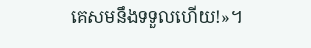គេសមនឹងទទួលហើយ!»។